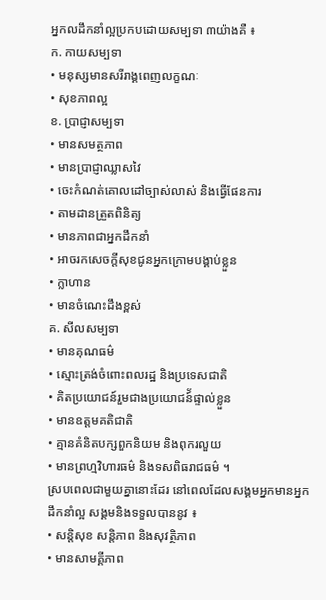អ្នកលដឹកនាំល្អប្រកបដោយសម្បទា ៣យ៉ាងគឺ ៖
ក. កាយសម្បទា
• មនុស្សមានសរីរាង្គពេញលក្ខណៈ
• សុខភាពល្អ
ខ. ប្រាជ្ញាសម្បទា
• មានសមត្ថភាព
• មានប្រាជ្ញាឈ្លាសវៃ
• ចេះកំណត់គោលដៅច្បាស់លាស់ និងធ្វើផែនការ
• តាមដានត្រួតពិនិត្យ
• មានភាពជាអ្នកដឹកនាំ
• អាចរកសេចក្តីសុខជូនអ្នកក្រោមបង្គាប់ខ្លួន
• ក្លាហាន
• មានចំណេះដឹងខ្ពស់
គ. សីលសម្បទា
• មានគុណធម៌
• ស្មោះត្រង់ចំពោះពលរដ្ឋ និងប្រទេសជាតិ
• គិតប្រយោជន៍រួមជាងប្រយោជន៍័ផ្ទាល់ខ្លួន
• មានឧត្តមគតិជាតិ
• គ្មានគំនិតបក្សពួកនិយម និងពុករលួយ
• មានព្រហ្មវិហារធម៌ និងទសពិធរាជធម៌ ។
ស្របពេលជាមួយគ្នានោះដែរ នៅពេលដែលសង្គមអ្នកមានអ្នកដឹកនាំល្អ សង្គមនិងទទួលបាននូវ ៖
• សន្តិសុខ សន្តិភាព និងសុវត្ថិភាព
• មានសាមគ្គីភាព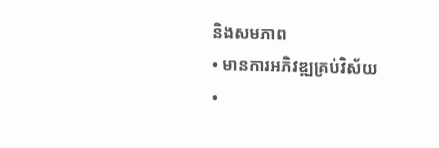និងសមភាព
• មានការអភិវឌ្ឍគ្រប់វិស័យ
•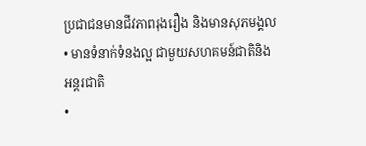ប្រជាជនមានជីវភាពរុងរឿង និងមានសុភមង្គល
• មានទំនាក់ទំនងល្អ ជាមួយសហគមន៍ជាតិនិង អន្តរជាតិ
•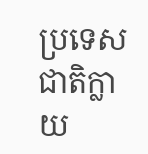ប្រទេសជាតិក្លាយ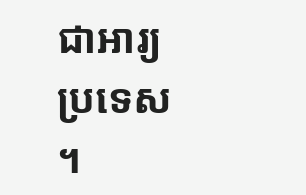ជាអារ្យប្រទេស ។